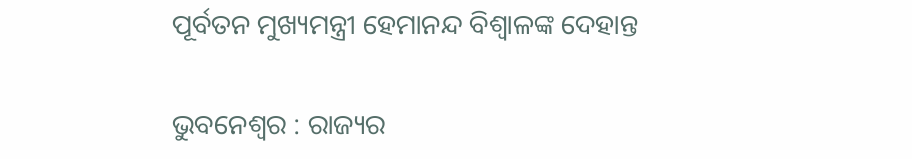ପୂର୍ବତନ ମୁଖ୍ୟମନ୍ତ୍ରୀ ହେମାନନ୍ଦ ବିଶ୍ୱାଳଙ୍କ ଦେହାନ୍ତ

ଭୁବନେଶ୍ୱର : ରାଜ୍ୟର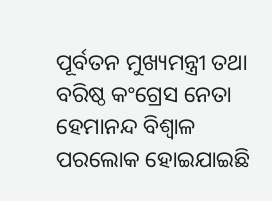ପୂର୍ବତନ ମୁଖ୍ୟମନ୍ତ୍ରୀ ତଥା ବରିଷ୍ଠ କଂଗ୍ରେସ ନେତା ହେମାନନ୍ଦ ବିଶ୍ୱାଳ ପରଲୋକ ହୋଇଯାଇଛି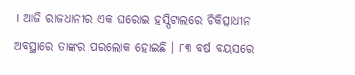। ଆଜି ରାଜଧାନୀର ଏକ ଘରୋଇ ହସ୍ପିଟାଲରେ ଚିକିତ୍ସାଧୀନ ଅବସ୍ଥାରେ ତାଙ୍କର ପରଲୋକ ହୋଇଛି । ୮୩ ବର୍ଷ ବୟସରେ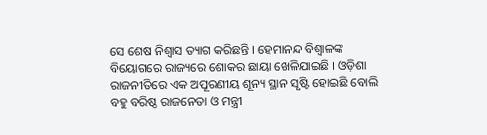ସେ ଶେଷ ନିଶ୍ୱାସ ତ୍ୟାଗ କରିଛନ୍ତି । ହେମାନନ୍ଦ ବିଶ୍ୱାଳଙ୍କ ବିୟୋଗରେ ରାଜ୍ୟରେ ଶୋକର ଛାୟା ଖେଳିଯାଇଛି । ଓଡ଼ିଶା ରାଜନୀତିରେ ଏକ ଅପୂରଣୀୟ ଶୂନ୍ୟ ସ୍ଥାନ ସୃଷ୍ଟି ହୋଇଛି ବୋଲି ବହୁ ବରିଷ୍ଠ ରାଜନେତା ଓ ମନ୍ତ୍ରୀ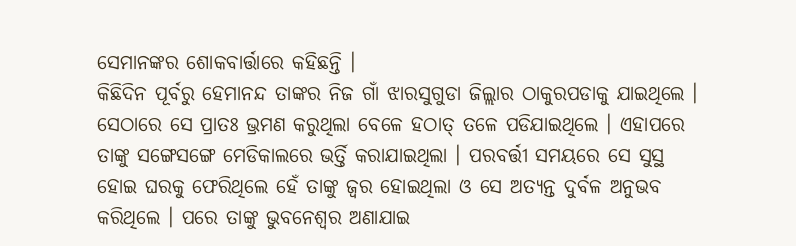ସେମାନଙ୍କର ଶୋକବାର୍ତ୍ତାରେ କହିଛନ୍ତି ।
କିଛିଦିନ ପୂର୍ବରୁ ହେମାନନ୍ଦ ତାଙ୍କର ନିଜ ଗାଁ ଝାରସୁଗୁଡା ଜିଲ୍ଲାର ଠାକୁରପଡାକୁ ଯାଇଥିଲେ । ସେଠାରେ ସେ ପ୍ରାତଃ ଭ୍ରମଣ କରୁଥିଲା ବେଳେ ହଠାତ୍‌ ତଳେ ପଡିଯାଇଥିଲେ । ଏହାପରେ ତାଙ୍କୁ ସଙ୍ଗେସଙ୍ଗେ ମେଡିକାଲରେ ଭର୍ତ୍ତି କରାଯାଇଥିଲା । ପରବର୍ତ୍ତୀ ସମୟରେ ସେ ସୁସ୍ଥ ହୋଇ ଘରକୁ ଫେରିଥିଲେ ହେଁ ତାଙ୍କୁ ଜ୍ୱର ହୋଇଥିଲା ଓ ସେ ଅତ୍ୟନ୍ତ ଦୁର୍ବଳ ଅନୁଭବ କରିଥିଲେ । ପରେ ତାଙ୍କୁ ଭୁବନେଶ୍ୱର ଅଣାଯାଇ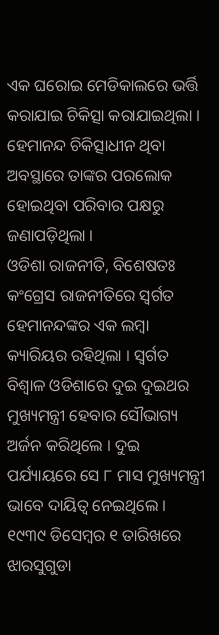ଏକ ଘରୋଇ ମେଡିକାଲରେ ଭର୍ତ୍ତି କରାଯାଇ ଚିକିତ୍ସା କରାଯାଇଥିଲା । ହେମାନନ୍ଦ ଚିକିତ୍ସାଧୀନ ଥିବା ଅବସ୍ଥାରେ ତାଙ୍କର ପରଲୋକ ହୋଇଥିବା ପରିବାର ପକ୍ଷରୁ ଜଣାପଡ଼ିଥିଲା ।
ଓଡିଶା ରାଜନୀତି, ବିଶେଷତଃ କଂଗ୍ରେସ ରାଜନୀତିରେ ସ୍ୱର୍ଗତ ହେମାନନ୍ଦଙ୍କର ଏକ ଲମ୍ବା କ୍ୟାରିୟର ରହିଥିଲା । ସ୍ୱର୍ଗତ ବିଶ୍ୱାଳ ଓଡିଶାରେ ଦୁଇ ଦୁଇଥର ମୁଖ୍ୟମନ୍ତ୍ରୀ ହେବାର ସୌଭାଗ୍ୟ ଅର୍ଜନ କରିଥିଲେ । ଦୁଇ ପର୍ଯ୍ୟାୟରେ ସେ ୮ ମାସ ମୁଖ୍ୟମନ୍ତ୍ରୀ ଭାବେ ଦାୟିତ୍ୱ ନେଇଥିଲେ । ୧୯୩୯ ଡିସେମ୍ବର ୧ ତାରିଖରେ ଝାରସୁଗୁଡା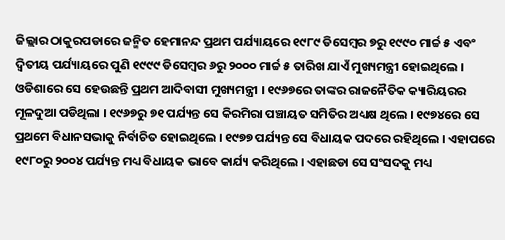ଜିଲ୍ଲାର ଠାକୁରପଡାରେ ଜନ୍ମିତ ହେମାନନ୍ଦ ପ୍ରଥମ ପର୍ଯ୍ୟାୟରେ ୧୯୮୯ ଡିସେମ୍ବର ୭ରୁ ୧୯୯୦ ମାର୍ଚ୍ଚ ୫ ଏବଂ ଦ୍ୱିତୀୟ ପର୍ଯ୍ୟାୟରେ ପୁଣି ୧୯୯୯ ଡିସେମ୍ବର ୬ରୁ ୨୦୦୦ ମାର୍ଚ୍ଚ ୫ ତାରିଖ ଯାଏଁ ମୁଖ୍ୟମନ୍ତ୍ରୀ ହୋଇଥିଲେ । ଓଡିଶାରେ ସେ ହେଉଛନ୍ତି ପ୍ରଥମ ଆଦିବାସୀ ମୁଖ୍ୟମନ୍ତ୍ରୀ । ୧୯୬୭ରେ ତାଙ୍କର ରାଜନୈତିକ କ୍ୟାରିୟରର ମୂଳଦୁଆ ପଡିଥିଲା । ୧୯୬୭ରୁ ୭୧ ପର୍ଯ୍ୟନ୍ତ ସେ କିରମିରା ପଞ୍ଚାୟତ ସମିତିର ଅଧ୍ୟକ୍ଷ ଥିଲେ । ୧୯୭୪ରେ ସେ ପ୍ରଥମେ ବିଧାନସଭାକୁ ନିର୍ବାଚିତ ହୋଇଥିଲେ । ୧୯୭୭ ପର୍ଯ୍ୟନ୍ତ ସେ ବିଧାୟକ ପଦରେ ରହିଥିଲେ । ଏହାପରେ ୧୯୮୦ରୁ ୨୦୦୪ ପର୍ଯ୍ୟନ୍ତ ମଧ୍ୟ ବିଧାୟକ ଭାବେ କାର୍ଯ୍ୟ କରିଥିଲେ । ଏହାଛଡା ସେ ସଂସଦକୁ ମଧ୍ୟ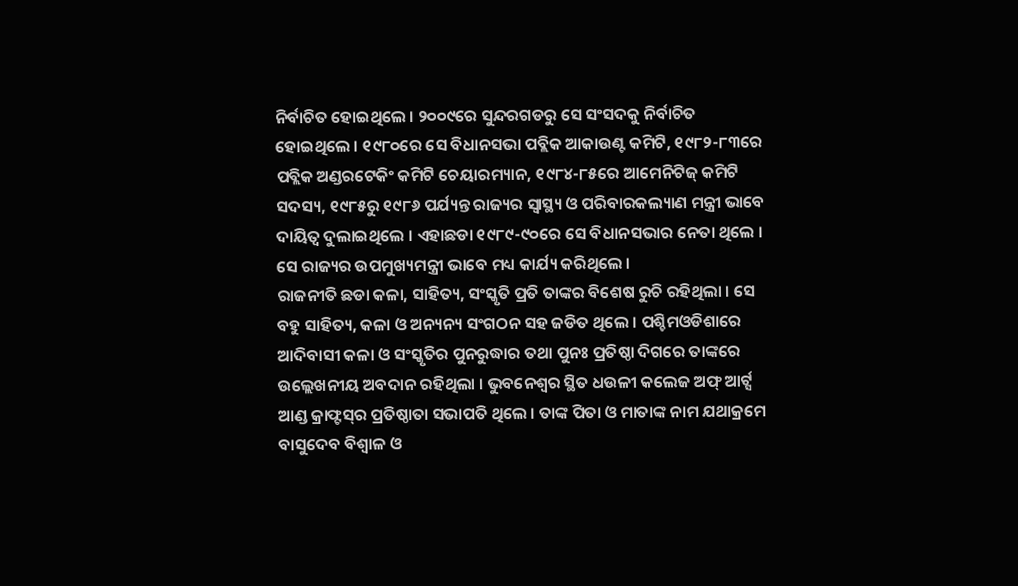ନିର୍ବାଚିତ ହୋଇଥିଲେ । ୨୦୦୯ରେ ସୁନ୍ଦରଗଡରୁ ସେ ସଂସଦକୁ ନିର୍ବାଚିତ ହୋଇଥିଲେ । ୧୯୮୦ରେ ସେ ବିଧାନସଭା ପବ୍ଲିକ ଆକାଉଣ୍ଟ କମିଟି, ୧୯୮୨-୮୩ରେ ପବ୍ଲିକ ଅଣ୍ଡରଟେକିଂ କମିଟି ଚେୟାରମ୍ୟାନ, ୧୯୮୪-୮୫ରେ ଆମେନିଟିଜ୍‌ କମିଟି ସଦସ୍ୟ, ୧୯୮୫ରୁ ୧୯୮୬ ପର୍ଯ୍ୟନ୍ତ ରାଜ୍ୟର ସ୍ୱାସ୍ଥ୍ୟ ଓ ପରିବାରକଲ୍ୟାଣ ମନ୍ତ୍ରୀ ଭାବେ ଦାୟିତ୍ୱ ଦୁଲାଇଥିଲେ । ଏହାଛଡା ୧୯୮୯-୯୦ରେ ସେ ବିଧାନସଭାର ନେତା ଥିଲେ । ସେ ରାଜ୍ୟର ଉପମୁଖ୍ୟମନ୍ତ୍ରୀ ଭାବେ ମଧ୍ୟ କାର୍ଯ୍ୟ କରିଥିଲେ ।
ରାଜନୀତି ଛଡା କଳା, ସାହିତ୍ୟ, ସଂସ୍କୃତି ପ୍ରତି ତାଙ୍କର ବିଶେଷ ରୁଚି ରହିଥିଲା । ସେ ବହୁ ସାହିତ୍ୟ, କଳା ଓ ଅନ୍ୟନ୍ୟ ସଂଗଠନ ସହ ଜଡିତ ଥିଲେ । ପଶ୍ଚିମଓଡିଶାରେ ଆଦିବାସୀ କଳା ଓ ସଂସ୍କୃତିର ପୁନରୁଦ୍ଧାର ତଥା ପୁନଃ ପ୍ରତିଷ୍ଠା ଦିଗରେ ତାଙ୍କରେ ଉଲ୍ଲେଖନୀୟ ଅବଦାନ ରହିଥିଲା । ଭୁବନେଶ୍ୱର ସ୍ଥିତ ଧଉଳୀ କଲେଜ ଅଫ୍‌ ଆର୍ଟ୍ସ ଆଣ୍ଡ କ୍ରାଫ୍ଟସ୍‌ର ପ୍ରତିଷ୍ଠାତା ସଭାପତି ଥିଲେ । ତାଙ୍କ ପିତା ଓ ମାତାଙ୍କ ନାମ ଯଥାକ୍ରମେ ବାସୁଦେବ ବିଶ୍ୱାଳ ଓ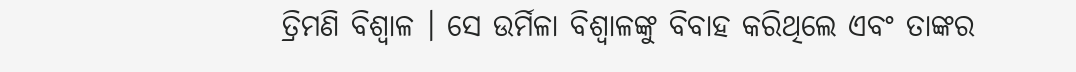ତ୍ରିମଣି ବିଶ୍ୱାଳ । ସେ ଉର୍ମିଳା ବିଶ୍ୱାଳଙ୍କୁ ବିବାହ କରିଥିଲେ ଏବଂ ତାଙ୍କର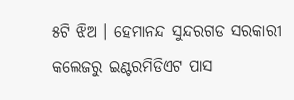୫ଟି ଝିଅ । ହେମାନନ୍ଦ ସୁନ୍ଦରଗଡ ସରକାରୀ କଲେଜରୁ ଇଣ୍ଟରମିଡିଏଟ ପାସ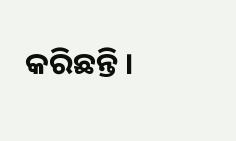କରିଛନ୍ତି ।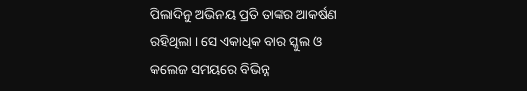ପିଲାଦିନୁ ଅଭିନୟ ପ୍ରତି ତାଙ୍କର ଆକର୍ଷଣ ରହିଥିଲା । ସେ ଏକାଧିକ ବାର ସ୍କୁଲ ଓ କଲେଜ ସମୟରେ ବିଭିନ୍ନ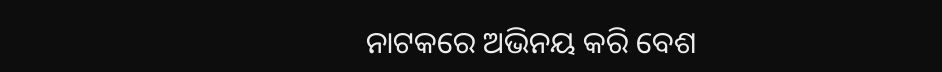ନାଟକରେ ଅଭିନୟ କରି ବେଶ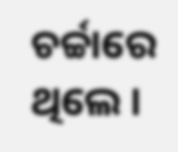ଚର୍ଚ୍ଚାରେ ଥିଲେ ।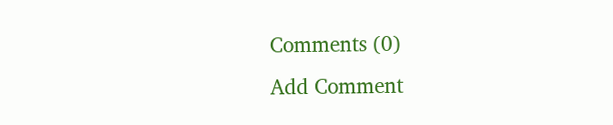Comments (0)
Add Comment